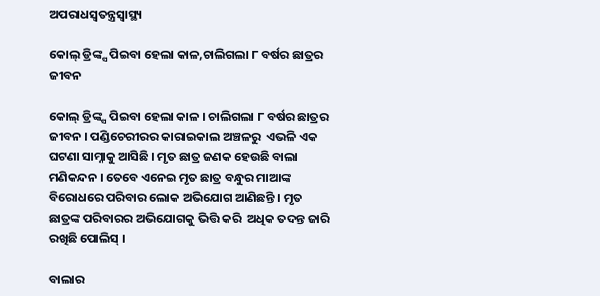ଅପରାଧସ୍ୱତନ୍ତ୍ରସ୍ୱାସ୍ଥ୍ୟ

କୋଲ୍‌ ଡ୍ରିଙ୍କ୍ସ ପିଇବା ହେଲା କାଳ,ଚାଲିଗଲା ୮ ବର୍ଷର ଛାତ୍ରର ଜୀବନ

କୋଲ୍‌ ଡ୍ରିଙ୍କ୍ସ ପିଇବା ହେଲା କାଳ । ଚାଲିଗଲା ୮ ବର୍ଷର ଛାତ୍ରର ଜୀବନ । ପଣ୍ଡିଚେରୀରର କାରାଇକାଲ ଅଞ୍ଚଳରୁ  ଏଭଳି ଏକ ଘଟଣା ସାମ୍ନାକୁ ଆସିଛି । ମୃତ ଛାତ୍ର ଜଣକ ହେଉଛି ବାଲା ମଣିକନ୍ଦନ । ତେବେ ଏନେଇ ମୃତ ଛାତ୍ର ବନ୍ଧୁର ମାଆଙ୍କ ବିରୋଧରେ ପରିବାର ଲୋକ ଅଭିଯୋଗ ଆଣିଛନ୍ତି । ମୃତ ଛାତ୍ରଙ୍କ ପରିବାରର ଅଭିଯୋଗକୁ ଭିତ୍ତି କରି  ଅଧିକ ତଦନ୍ତ ଜାରି ରଖିଛି ପୋଲିସ୍ ।

ବାଲାର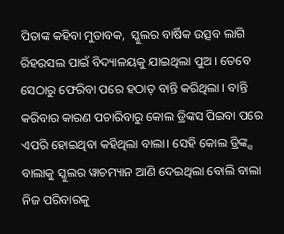ପିତାଙ୍କ କହିବା ମୁତାବକ,  ସ୍କୁଲର ବାର୍ଷିକ ଉତ୍ସବ ଲାଗି ରିହରସଲ ପାଇଁ ବିଦ୍ୟାଳୟକୁ ଯାଇଥିଲା ପୁଅ । ତେବେ ସେଠାରୁ ଫେରିବା ପରେ ହଠାତ୍ ବାନ୍ତି କରିଥିଲା । ବାନ୍ତି କରିବାର କାରଣ ପଚାରିବାରୁ କୋଲ ଡ୍ରିଙ୍କସ ପିଇବା ପରେ ଏପରି ହୋଇଥିବା କହିଥିଲା ବାଲା। ସେହି କୋଲ ଡ୍ରିଙ୍କ୍ସ ବାଲାକୁ ସ୍କୁଲର ୱାଚମ୍ୟାନ ଆଣି ଦେଇଥିଲା ବୋଲି ବାଲା ନିଜ ପରିବାରକୁ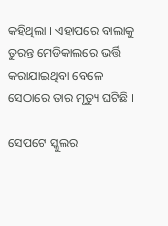କହିଥିଲା । ଏହାପରେ ବାଲାକୁ ତୁରନ୍ତ ମେଡିକାଲରେ ଭର୍ତ୍ତି କରାଯାଇଥିବା ବେଳେ ସେଠାରେ ତାର ମୃତ୍ୟୁ ଘଟିଛି ।

ସେପଟେ ସ୍କୁଲର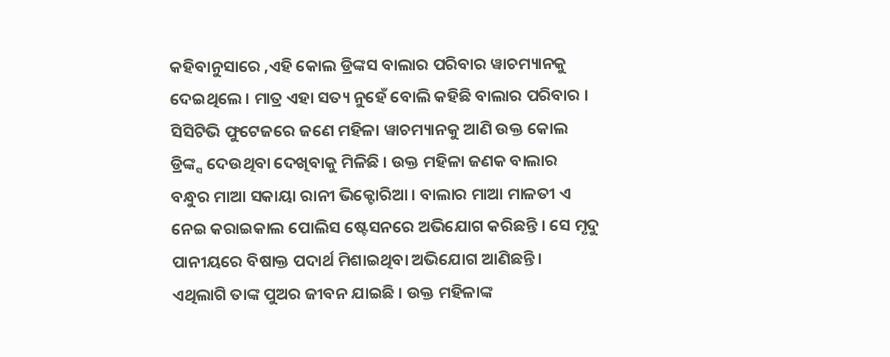କହିବାନୁସାରେ ,ଏହି କୋଲ ଡ୍ରିଙ୍କସ ବାଲାର ପରିବାର ୱାଚମ୍ୟାନକୁ ଦେଇଥିଲେ । ମାତ୍ର ଏହା ସତ୍ୟ ନୁହେଁ ବୋଲି କହିଛି ବାଲାର ପରିବାର । ସିସିଟିଭି ଫୁଟେଜରେ ଜଣେ ମହିଳା ୱାଚମ୍ୟାନକୁ ଆଣି ଉକ୍ତ କୋଲ ଡ୍ରିଙ୍କ୍ସ ଦେଉଥିବା ଦେଖିବାକୁ ମିଳିଛି । ଉକ୍ତ ମହିଳା ଜଣକ ବାଲାର ବନ୍ଧୁର ମାଆ ସକାୟା ରାନୀ ଭିକ୍ଟୋରିଆ । ବାଲାର ମାଆ ମାଳତୀ ଏ ନେଇ କରାଇକାଲ ପୋଲିସ ଷ୍ଟେସନରେ ଅଭିଯୋଗ କରିଛନ୍ତି । ସେ ମୃଦୁ ପାନୀୟରେ ବିଷାକ୍ତ ପଦାର୍ଥ ମିଶାଇଥିବା ଅଭିଯୋଗ ଆଣିଛନ୍ତି । ଏଥିଲାଗି ତାଙ୍କ ପୁଅର ଜୀବନ ଯାଇଛି । ଉକ୍ତ ମହିଳାଙ୍କ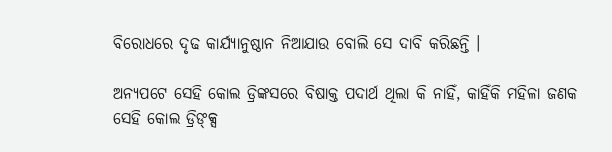ବିରୋଧରେ ଦୃଢ କାର୍ଯ୍ୟାନୁଷ୍ଠାନ ନିଆଯାଉ ବୋଲି ସେ ଦାବି କରିଛନ୍ତି ।

ଅନ୍ୟପଟେ ସେହି କୋଲ ଡ୍ରିଙ୍କସରେ ବିଷାକ୍ତ ପଦାର୍ଥ ଥିଲା କି ନାହିଁ, କାହିଁକି ମହିଳା ଜଣକ ସେହି କୋଲ ଡ୍ରିଙ୍କ୍ସ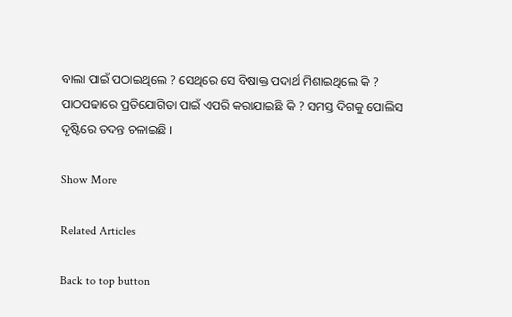ବାଲା ପାଇଁ ପଠାଇଥିଲେ ? ସେଥିରେ ସେ ବିଷାକ୍ତ ପଦାର୍ଥ ମିଶାଇଥିଲେ କି ? ପାଠପଢାରେ ପ୍ରତିଯୋଗିତା ପାଇଁ ଏପରି କରାଯାଇଛି କି ? ସମସ୍ତ ଦିଗକୁ ପୋଲିସ ଦୃଷ୍ଟିରେ ତଦନ୍ତ ଚଳାଇଛି ।

Show More

Related Articles

Back to top button